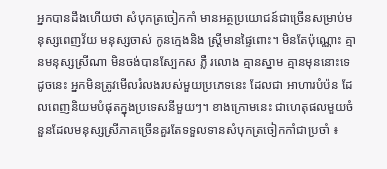អ្នកបានដឹងហើយថា សំបុកត្រចៀកកាំ មានអត្ថប្រយោជន៍ជាច្រើនសម្រាប់មនុស្សពេញវ័យ មនុស្សចាស់ កូនក្មេងនិង ស្ត្រីមានផ្ទៃពោះ។ មិនតែប៉ុណ្ណោះ គ្មានមនុស្សស្រីណា មិនចង់បានស្បែកស ភ្លឺ រលោង គ្មានស្នាម គ្មានមុននោះទេ ដូចនេះ អ្នកមិនត្រូវមើលរំលងរបស់មួយប្រភេទនេះ ដែលជា អាហារបំប៉ន ដែលពេញនិយមបំផុតក្នុងប្រទេសនីមួយៗ។ ខាងក្រោមនេះ ជាហេតុផលមួយចំនួនដែលមនុស្សស្រីភាគច្រើនគួរតែទទួលទានសំបុកត្រចៀកកាំជាប្រចាំ ៖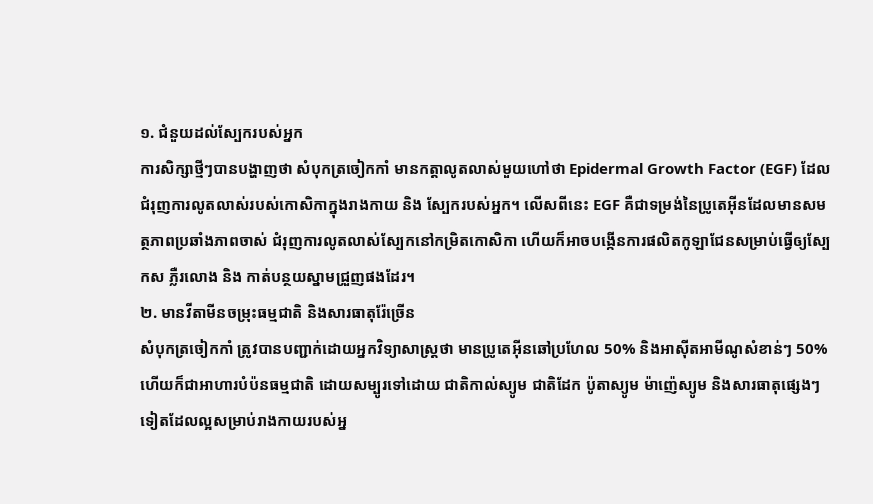១. ជំនួយដល់ស្បែករបស់អ្នក
ការសិក្សាថ្មីៗបានបង្ហាញថា សំបុកត្រចៀកកាំ មានកត្តាលូតលាស់មួយហៅថា Epidermal Growth Factor (EGF) ដែលជំរុញការលូតលាស់របស់កោសិកាក្នុងរាងកាយ និង ស្បែករបស់អ្នក។ លើសពីនេះ EGF គឺជាទម្រង់នៃប្រូតេអ៊ីនដែលមានសមត្ថភាពប្រឆាំងភាពចាស់ ជំរុញការលូតលាស់ស្បែកនៅកម្រិតកោសិកា ហើយក៏អាចបង្កើនការផលិតកូឡាជែនសម្រាប់ធ្វើឲ្យស្បែកស ភ្លឺរលោង និង កាត់បន្ថយស្នាមជ្រួញផងដែរ។
២. មានវីតាមីនចម្រុះធម្មជាតិ និងសារធាតុរ៉ែច្រើន
សំបុកត្រចៀកកាំ ត្រូវបានបញ្ជាក់ដោយអ្នកវិទ្យាសាស្ត្រថា មានប្រូតេអ៊ីនឆៅប្រហែល 50% និងអាស៊ីតអាមីណូសំខាន់ៗ 50% ហើយក៏ជាអាហារបំប៉នធម្មជាតិ ដោយសម្បូរទៅដោយ ជាតិកាល់ស្យូម ជាតិដែក ប៉ូតាស្យូម ម៉ាញ៉េស្យូម និងសារធាតុផ្សេងៗទៀតដែលល្អសម្រាប់រាងកាយរបស់អ្ន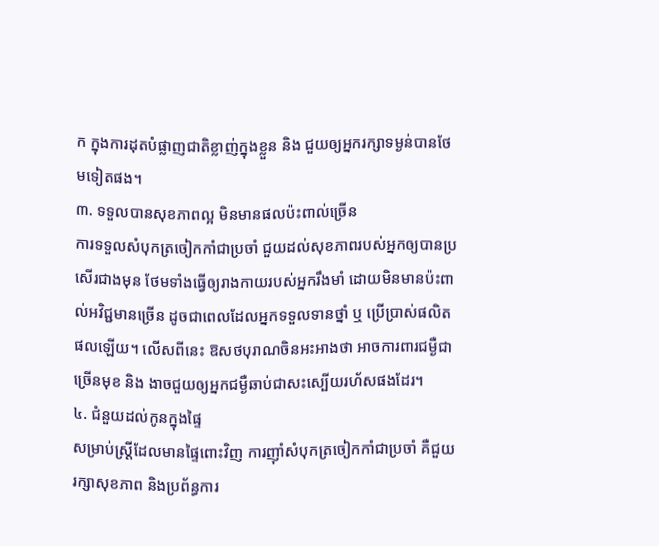ក ក្នុងការដុតបំផ្លាញជាតិខ្លាញ់ក្នុងខ្លួន និង ជួយឲ្យអ្នករក្សាទម្ងន់បានថែមទៀតផង។
៣. ទទួលបានសុខភាពល្អ មិនមានផលប៉ះពាល់ច្រើន
ការទទួលសំបុកត្រចៀកកាំជាប្រចាំ ជួយដល់សុខភាពរបស់អ្នកឲ្យបានប្រសើរជាងមុន ថែមទាំងធ្វើឲ្យរាងកាយរបស់អ្នករឹងមាំ ដោយមិនមានប៉ះពាល់អវិជ្ជមានច្រើន ដូចជាពេលដែលអ្នកទទួលទានថ្នាំ ឬ ប្រើប្រាស់ផលិតផលឡើយ។ លើសពីនេះ ឱសថបុរាណចិនអះអាងថា អាចការពារជម្ងឺជាច្រើនមុខ និង ងាចជួយឲ្យអ្នកជម្ងឺឆាប់ជាសះស្បើយរហ័សផងដែរ។
៤. ជំនួយដល់កូនក្នុងផ្ទៃ
សម្រាប់ស្ត្រីដែលមានផ្ទៃពោះវិញ ការញ៉ាំសំបុកត្រចៀកកាំជាប្រចាំ គឺជួយរក្សាសុខភាព និងប្រព័ន្ធការ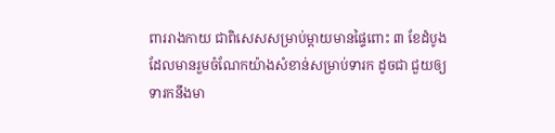ពាររាងកាយ ជាពិសេសសម្រាប់ម្តាយមានផ្ទៃពោះ ៣ ខែដំបូង ដែលមានរួមចំណែកយ៉ាងសំខាន់សម្រាប់ទារក ដូចជា ជួយឲ្យទារកនឹងមា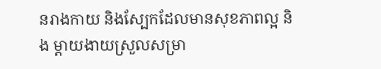នរាងកាយ និងស្បែកដែលមានសុខភាពល្អ និង ម្តាយងាយស្រួលសម្រា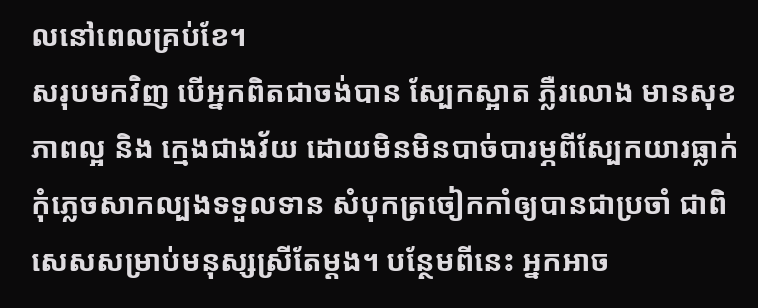លនៅពេលគ្រប់ខែ។
សរុបមកវិញ បើអ្នកពិតជាចង់បាន ស្បែកស្អាត ភ្លឺរលោង មានសុខភាពល្អ និង ក្មេងជាងវ័យ ដោយមិនមិនបាច់បារម្ភពីស្បែកយារធ្លាក់ កុំភ្លេចសាកល្បងទទួលទាន សំបុកត្រចៀកកាំឲ្យបានជាប្រចាំ ជាពិសេសសម្រាប់មនុស្សស្រីតែម្តង។ បន្ថែមពីនេះ អ្នកអាច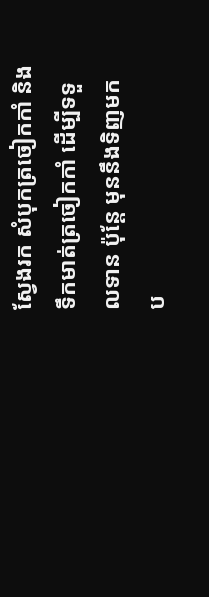ស្វែងរក សំបុកត្រចៀកកាំ និង ទឹកមាត់ត្រចៀកកាំ ដើម្បីទទួលទាន ប៉ុន្តែ មុននឹងទិញមកប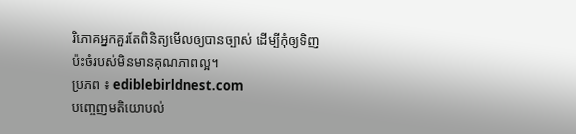រិភោគអ្នកគួរតែពិនិត្យមើលឲ្យបានច្បាស់ ដើម្បីកុំឲ្យទិញប៉ះចំរបស់មិនមានគុណភាពល្អ។
ប្រភព ៖ ediblebirldnest.com
បញ្ចេញមតិយោបល់